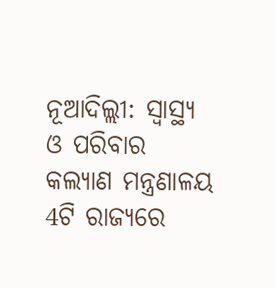ନୂଆଦିଲ୍ଲୀ: ସ୍ୱାସ୍ଥ୍ୟ ଓ ପରିବାର କଲ୍ୟାଣ ମନ୍ତ୍ରଣାଳୟ 4ଟି ରାଜ୍ୟରେ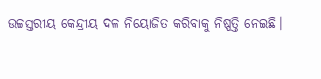ଉଚ୍ଚସ୍ତରୀୟ କେନ୍ଦ୍ରୀୟ ଦଳ ନିୟୋଜିତ କରିବାକୁ ନିଷ୍ପତ୍ତି ନେଇଛି।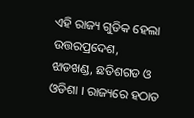ଏହି ରାଜ୍ୟ ଗୁଡିକ ହେଲା ଉତ୍ତରପ୍ରଦେଶ, ଝାଡଖଣ୍ଡ, ଛତିଶଗଡ ଓ ଓଡିଶା । ରାଜ୍ୟରେ ହଠାତ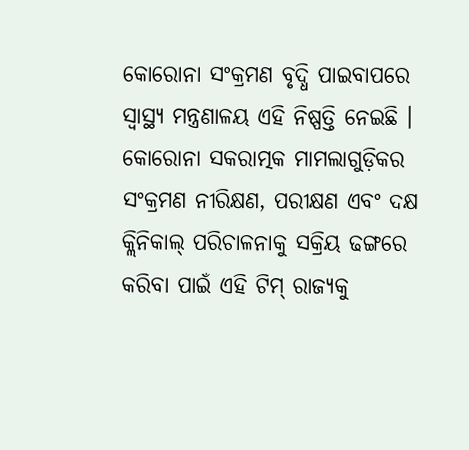କୋରୋନା ସଂକ୍ରମଣ ବୃଦ୍ଧି ପାଇବାପରେ ସ୍ବାସ୍ଥ୍ୟ ମନ୍ତ୍ରଣାଳୟ ଏହି ନିଷ୍ପତ୍ତି ନେଇଛି ।
କୋରୋନା ସକରାତ୍ମକ ମାମଲାଗୁଡ଼ିକର ସଂକ୍ରମଣ ନୀରିକ୍ଷଣ, ପରୀକ୍ଷଣ ଏବଂ ଦକ୍ଷ କ୍ଲିନିକାଲ୍ ପରିଚାଳନାକୁ ସକ୍ରିୟ ଢଙ୍ଗରେ କରିବା ପାଇଁ ଏହି ଟିମ୍ ରାଜ୍ୟକୁ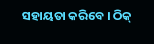ସହାୟତା କରିବେ । ଠିକ୍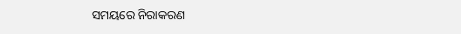ସମୟରେ ନିରାକରଣ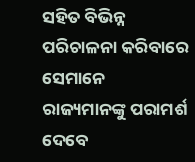ସହିତ ବିଭିନ୍ନ ପରିଚାଳନା କରିବାରେ ସେମାନେ ରାଜ୍ୟମାନଙ୍କୁ ପରାମର୍ଶ ଦେବେ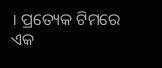। ପ୍ରତ୍ୟେକ ଟିମରେ ଏକ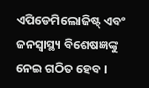ଏପିଡେମିଲୋଜିଷ୍ଟ୍ ଏବଂ ଜନସ୍ୱାସ୍ଥ୍ୟ ବିଶେଷଜ୍ଞଙ୍କୁ ନେଇ ଗଠିତ ହେବ ।